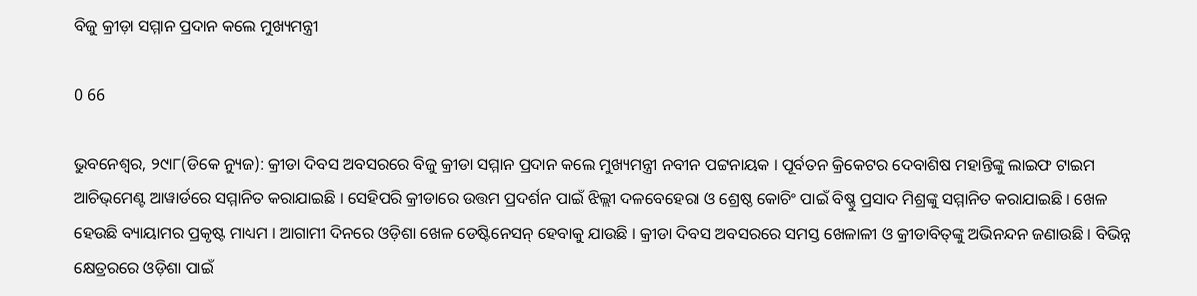ବିଜୁ କ୍ରୀଡ଼ା ସମ୍ମାନ ପ୍ରଦାନ କଲେ ମୁଖ୍ୟମନ୍ତ୍ରୀ

0 66

ଭୁବନେଶ୍ୱର, ୨୯ା୮(ଡିକେ ନ୍ୟୁଜ): କ୍ରୀଡା ଦିବସ ଅବସରରେ ବିଜୁ କ୍ରୀଡା ସମ୍ମାନ ପ୍ରଦାନ କଲେ ମୁଖ୍ୟମନ୍ତ୍ରୀ ନବୀନ ପଟ୍ଟନାୟକ । ପୂର୍ବତନ କ୍ରିକେଟର ଦେବାଶିଷ ମହାନ୍ତିଙ୍କୁ ଲାଇଫ ଟାଇମ ଆଚିଭ୍‌ମେଣ୍ଟ ଆୱାର୍ଡରେ ସମ୍ମାନିତ କରାଯାଇଛି । ସେହିପରି କ୍ରୀଡାରେ ଉତ୍ତମ ପ୍ରଦର୍ଶନ ପାଇଁ ଝିଲ୍ଲୀ ଦଳବେହେରା ଓ ଶ୍ରେଷ୍ଠ କୋଚିଂ ପାଇଁ ବିଷ୍ଣୁ ପ୍ରସାଦ ମିଶ୍ରଙ୍କୁ ସମ୍ମାନିତ କରାଯାଇଛି । ଖେଳ ହେଉଛି ବ୍ୟାୟାମର ପ୍ରକୃଷ୍ଟ ମାଧ୍ୟମ । ଆଗାମୀ ଦିନରେ ଓଡ଼ିଶା ଖେଳ ଡେଷ୍ଟିନେସନ୍ ହେବାକୁ ଯାଉଛି । କ୍ରୀଡା ଦିବସ ଅବସରରେ ସମସ୍ତ ଖେଳାଳୀ ଓ କ୍ରୀଡାବିତ୍‌ଙ୍କୁ ଅଭିନନ୍ଦନ ଜଣାଉଛି । ବିଭିନ୍ନ କ୍ଷେତ୍ରରରେ ଓଡ଼ିଶା ପାଇଁ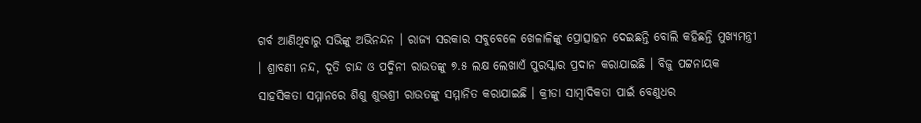ଗର୍ବ ଆଣିଥିବାରୁ ସଭିଙ୍କୁ ଅଭିନନ୍ଦନ । ରାଜ୍ୟ ସରକାର ସବୁବେଳେ ଖେଳାଳିଙ୍କୁ ପ୍ରୋତ୍ସାହନ ଦେଇଛନ୍ତି ବୋଲି କହିଛନ୍ତି ମୁଖ୍ୟମନ୍ତ୍ରୀ । ଶ୍ରାବଣୀ ନନ୍ଦ, ଦୂତି ଚାନ୍ଦ ଓ ପଦ୍ମିନୀ ରାଉତଙ୍କୁ ୭.୫ ଲକ୍ଷ ଲେଖାଏଁ ପୁରସ୍କାର ପ୍ରଦାନ କରାଯାଇଛି । ବିଜୁ ପଟ୍ଟନାୟକ ସାହସିକତା ସମ୍ମାନରେ ଶିଶୁ ଶୁଭଶ୍ରୀ ରାଉତଙ୍କୁ ସମ୍ମାନିତ କରାଯାଇଛି । କ୍ରୀଡା ସାମ୍ବାଦିକତା ପାଇଁ ବେଣୁଧର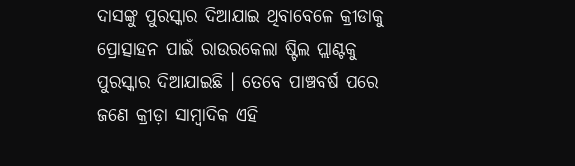ଦାସଙ୍କୁ ପୁରସ୍କାର ଦିଆଯାଇ ଥିବାବେଳେ କ୍ରୀଡାକୁ ପ୍ରୋତ୍ସାହନ ପାଇଁ ରାଉରକେଲା ଷ୍ଟିଲ ପ୍ଲାଣ୍ଟକୁ ପୁରସ୍କାର ଦିଆଯାଇଛି । ତେବେ ପାଞ୍ଚବର୍ଷ ପରେ ଜଣେ କ୍ରୀଡ଼ା ସାମ୍ବାଦିକ ଏହି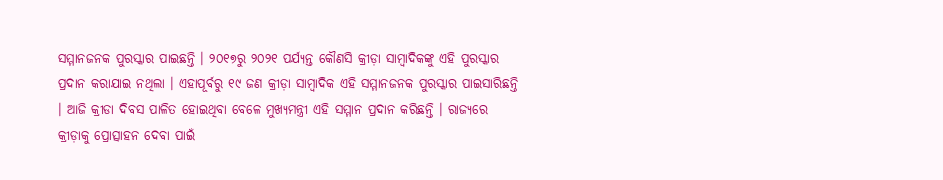ସମ୍ମାନଜନକ ପୁରସ୍କାର ପାଇଛନ୍ତି । ୨୦୧୭ରୁ ୨୦୨୧ ପର୍ଯ୍ୟନ୍ତ କୌଣସି କ୍ରୀଡ଼ା ସାମ୍ବାଦିକଙ୍କୁ ଏହି ପୁରସ୍କାର ପ୍ରଦାନ କରାଯାଇ ନଥିଲା । ଏହାପୂର୍ବରୁ ୧୯ ଜଣ କ୍ରୀଡ଼ା ସାମ୍ବାଦିକ ଏହି ସମ୍ମାନଜନକ ପୁରସ୍କାର ପାଇସାରିଛନ୍ତି । ଆଜି କ୍ରୀଡା ଦିବସ ପାଳିତ ହୋଇଥିବା ବେଳେ ମୁଖ୍ୟମନ୍ତ୍ରୀ ଏହି ସମ୍ମାନ ପ୍ରଦାନ କରିଛନ୍ତି । ରାଜ୍ୟରେ କ୍ରୀଡ଼ାକୁ ପ୍ରୋତ୍ସାହନ ଦେବା ପାଇଁ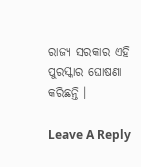ରାଜ୍ୟ ସରକାର ଏହି ପୁରସ୍କାର ଘୋଷଣା କରିଛନ୍ତି ।

Leave A Reply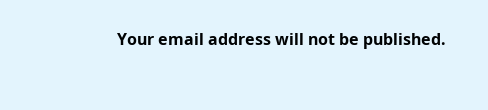Your email address will not be published.